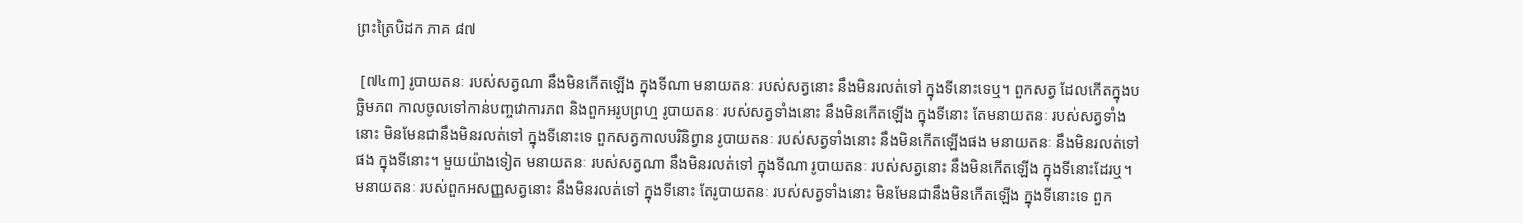ព្រះត្រៃបិដក ភាគ ៨៧

 [៧៤៣] រូបាយតនៈ របស់សត្វណា នឹងមិនកើតឡើង ក្នុងទីណា មនាយតនៈ របស់សត្វនោះ នឹងមិនរលត់ទៅ ក្នុងទីនោះទេឬ។ ពួកសត្វ ដែលកើតក្នុងបច្ឆិមភព កាលចូលទៅកាន់បញ្ចវោការភព និងពួកអរូបព្រហ្ម រូបាយតនៈ របស់សត្វទាំងនោះ នឹងមិនកើតឡើង ក្នុងទីនោះ តែមនាយតនៈ របស់សត្វទាំងនោះ មិនមែនជានឹងមិនរលត់ទៅ ក្នុងទីនោះទេ ពួកសត្វកាលបរិនិព្វាន រូបាយតនៈ របស់សត្វទាំងនោះ នឹងមិនកើតឡើងផង មនាយតនៈ នឹងមិនរលត់ទៅផង ក្នុងទីនោះ។ មួយយ៉ាងទៀត មនាយតនៈ របស់សត្វណា នឹងមិនរលត់ទៅ ក្នុងទីណា រូបាយតនៈ របស់សត្វនោះ នឹងមិនកើតឡើង ក្នុងទីនោះដែរឬ។ មនាយតនៈ របស់ពួកអសញ្ញសត្វនោះ នឹងមិនរលត់ទៅ ក្នុងទីនោះ តែរូបាយតនៈ របស់សត្វទាំងនោះ មិនមែនជានឹងមិនកើតឡើង ក្នុងទីនោះទេ ពួក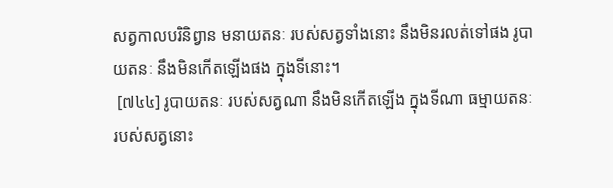សត្វកាលបរិនិព្វាន មនាយតនៈ របស់សត្វទាំងនោះ នឹងមិនរលត់ទៅផង រូបាយតនៈ នឹងមិនកើតឡើងផង ក្នុងទីនោះ។
 [៧៤៤] រូបាយតនៈ របស់សត្វណា នឹងមិនកើតឡើង ក្នុងទីណា ធម្មាយតនៈ របស់សត្វនោះ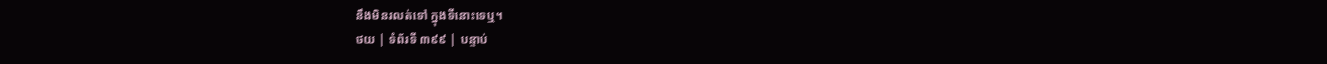នឹងមិនរលត់ទៅ ក្នុងទីនោះទេឬ។
ថយ | ទំព័រទី ៣៩៩ | បន្ទាប់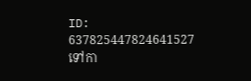ID: 637825447824641527
ទៅកា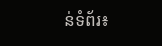ន់ទំព័រ៖